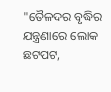"ତୈଳଦର ବୃଦ୍ଧିର ଯନ୍ତ୍ରଣାରେ ଲୋକ ଛଟପଟ,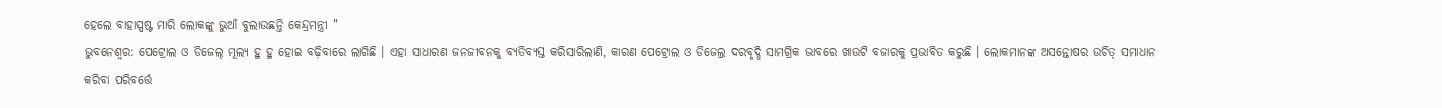ହେଲେ ବାହାସ୍ପଷ୍ଟ ମାରି ଲୋକଙ୍କୁ ଭୁଆଁ ବୁଲାଉଛନ୍ତି କେନ୍ଦ୍ରମନ୍ତ୍ରୀ "
ଭୁବନେଶ୍ୱର: ପେଟ୍ରୋଲ ଓ ଡିଜେଲ୍ ମୂଲ୍ୟ ହୁ ହୁ ହୋଇ ବଢ଼ିବାରେ ଲାଗିଛି । ଏହା ସାଧାରଣ ଜନଜୀବନକୁ ବ୍ୟତିବ୍ୟସ୍ତ କରିସାରିଲାଣି, କାରଣ ପେଟ୍ରୋଲ ଓ ଡିଜେଲ୍ର ଦରବୃଦ୍ଧି ସାମଗ୍ରିକ ଭାବରେ ଖାଉଟି ବଜାରକୁ ପ୍ରଭାବିତ କରୁଛି । ଲୋକମାନଙ୍କ ଅସନ୍ତୋଷର ଉଚିତ୍ ସମାଧାନ କରିବା ପରିବର୍ତ୍ତେ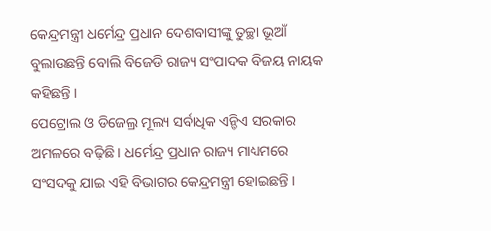କେନ୍ଦ୍ରମନ୍ତ୍ରୀ ଧର୍ମେନ୍ଦ୍ର ପ୍ରଧାନ ଦେଶବାସୀଙ୍କୁ ତୁଚ୍ଛା ଭୂଆଁ ବୁଲାଉଛନ୍ତି ବୋଲି ବିଜେଡି ରାଜ୍ୟ ସଂପାଦକ ବିଜୟ ନାୟକ କହିଛନ୍ତି ।
ପେଟ୍ରୋଲ ଓ ଡିଜେଲ୍ର ମୂଲ୍ୟ ସର୍ବାଧିକ ଏନ୍ଡିଏ ସରକାର ଅମଳରେ ବଢ଼ିଛି । ଧର୍ମେନ୍ଦ୍ର ପ୍ରଧାନ ରାଜ୍ୟ ମାଧ୍ୟମରେ ସଂସଦକୁ ଯାଇ ଏହି ବିଭାଗର କେନ୍ଦ୍ରମନ୍ତ୍ରୀ ହୋଇଛନ୍ତି ।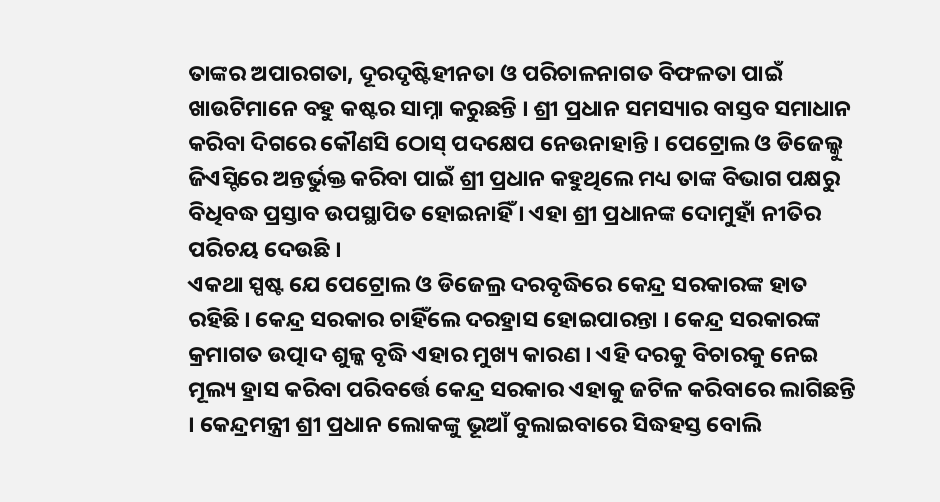ତାଙ୍କର ଅପାରଗତା, ଦୂରଦୃଷ୍ଟିହୀନତା ଓ ପରିଚାଳନାଗତ ବିଫଳତା ପାଇଁ ଖାଉଟିମାନେ ବହୁ କଷ୍ଟର ସାମ୍ନା କରୁଛନ୍ତି । ଶ୍ରୀ ପ୍ରଧାନ ସମସ୍ୟାର ବାସ୍ତବ ସମାଧାନ କରିବା ଦିଗରେ କୌଣସି ଠୋସ୍ ପଦକ୍ଷେପ ନେଉନାହାନ୍ତି । ପେଟ୍ରୋଲ ଓ ଡିଜେଲ୍କୁ ଜିଏସ୍ଟିରେ ଅନ୍ତର୍ଭୁକ୍ତ କରିବା ପାଇଁ ଶ୍ରୀ ପ୍ରଧାନ କହୁଥିଲେ ମଧ୍ୟ ତାଙ୍କ ବିଭାଗ ପକ୍ଷରୁ ବିଧିବଦ୍ଧ ପ୍ରସ୍ତାବ ଉପସ୍ଥାପିତ ହୋଇନାହିଁ । ଏହା ଶ୍ରୀ ପ୍ରଧାନଙ୍କ ଦୋମୁହାଁ ନୀତିର ପରିଚୟ ଦେଉଛି ।
ଏକଥା ସ୍ପଷ୍ଟ ଯେ ପେଟ୍ରୋଲ ଓ ଡିଜେଲ୍ର ଦରବୃଦ୍ଧିରେ କେନ୍ଦ୍ର ସରକାରଙ୍କ ହାତ ରହିଛି । କେନ୍ଦ୍ର ସରକାର ଚାହିଁଲେ ଦରହ୍ରାସ ହୋଇପାରନ୍ତା । କେନ୍ଦ୍ର ସରକାରଙ୍କ କ୍ରମାଗତ ଉତ୍ପାଦ ଶୁଳ୍କ ବୃଦ୍ଧି ଏହାର ମୁଖ୍ୟ କାରଣ । ଏହି ଦରକୁ ବିଚାରକୁ ନେଇ ମୂଲ୍ୟ ହ୍ରାସ କରିବା ପରିବର୍ତ୍ତେ କେନ୍ଦ୍ର ସରକାର ଏହାକୁ ଜଟିଳ କରିବାରେ ଲାଗିଛନ୍ତି । କେନ୍ଦ୍ରମନ୍ତ୍ରୀ ଶ୍ରୀ ପ୍ରଧାନ ଲୋକଙ୍କୁ ଭୂଆଁ ବୁଲାଇବାରେ ସିଦ୍ଧହସ୍ତ ବୋଲି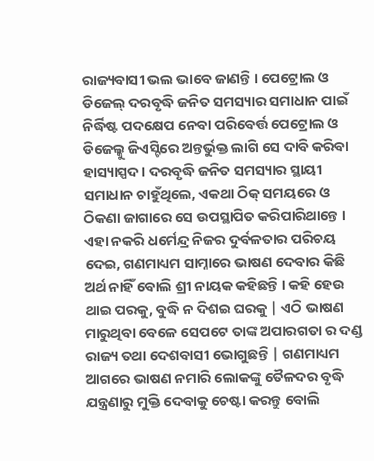ରାଜ୍ୟବାସୀ ଭଲ ଭାବେ ଜାଣନ୍ତି । ପେଟ୍ରୋଲ ଓ ଡିଜେଲ୍ ଦରବୃଦ୍ଧି ଜନିତ ସମସ୍ୟାର ସମାଧାନ ପାଇଁ ନିର୍ଦ୍ଧିଷ୍ଟ ପଦକ୍ଷେପ ନେବା ପରିବେର୍ତ୍ତ ପେଟ୍ରୋଲ ଓ ଡିଜେଲ୍କୁ ଜିଏସ୍ଟିରେ ଅନ୍ତର୍ଭୁକ୍ତ ଲାଗି ସେ ଦାବି କରିବା ହାସ୍ୟାସ୍ପଦ । ଦରବୃଦ୍ଧି ଜନିତ ସମସ୍ୟାର ସ୍ଥାୟୀ ସମାଧାନ ଚାହୁଁଥିଲେ, ଏକଥା ଠିକ୍ ସମୟରେ ଓ ଠିକଣା ଜାଗାରେ ସେ ଉପସ୍ଥାପିତ କରିପାରିଥାନ୍ତେ । ଏହା ନକରି ଧର୍ମେନ୍ଦ୍ର ନିଜର ଦୁର୍ବଳତାର ପରିଚୟ ଦେଇ, ଗଣମାଧ୍ୟମ ସାମ୍ନାରେ ଭାଷଣ ଦେବାର କିଛି ଅର୍ଥ ନାହିଁ ବୋଲି ଶ୍ରୀ ନାୟକ କହିଛନ୍ତି । କହି ହେଉ ଥାଇ ପରକୁ, ବୁଦ୍ଧି ନ ଦିଶଇ ଘରକୁ | ଏଠି ଭାଷଣ ମାରୁଥିବା ବେଳେ ସେପଟେ ତାଙ୍କ ଅପାରଗତା ର ଦଣ୍ଡ ରାଜ୍ୟ ତଥା ଦେଶବାସୀ ଭୋଗୁଛନ୍ତି | ଗଣମାଧ୍ୟମ ଆଗରେ ଭାଷଣ ନମାରି ଲୋକଙ୍କୁ ତୈଳଦର ବୃଦ୍ଧି ଯନ୍ତ୍ରଣାରୁ ମୁକ୍ତି ଦେବାକୁ ଚେଷ୍ଟା କରନ୍ତୁ ବୋଲି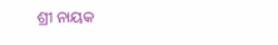ଶ୍ରୀ ନାୟକ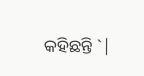କହିଛନ୍ତି `|